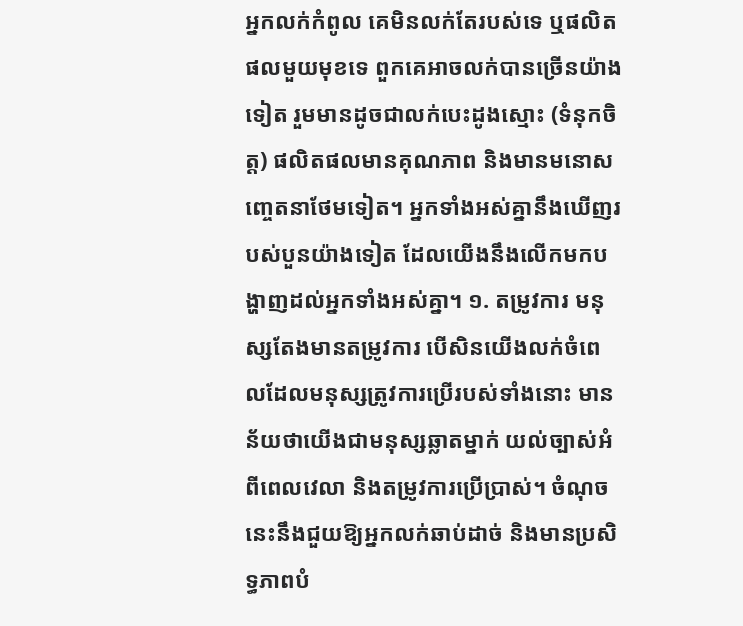អ្នកលក់កំពូល គេមិនលក់តែរបស់ទេ ឬផលិតផលមួយមុខទេ ពួកគេអាចលក់បានច្រើនយ៉ាងទៀត រួមមានដូចជាលក់បេះដូងស្មោះ (ទំនុកចិត្ត) ផលិតផលមានគុណភាព និងមានមនោសញ្ចេតនាថែមទៀត។ អ្នកទាំងអស់គ្នានឹងឃើញរបស់បួនយ៉ាងទៀត ដែលយើងនឹងលើកមកបង្ហាញដល់អ្នកទាំងអស់គ្នា។ ១. តម្រូវការ មនុស្សតែងមានតម្រូវការ បើសិនយើងលក់ចំពេលដែលមនុស្សត្រូវការប្រើរបស់ទាំងនោះ មានន័យថាយើងជាមនុស្សឆ្លាតម្នាក់ យល់ច្បាស់អំពីពេលវេលា និងតម្រូវការប្រើប្រាស់។ ចំណុចនេះនឹងជួយឱ្យអ្នកលក់ឆាប់ដាច់ និងមានប្រសិទ្ធភាពបំ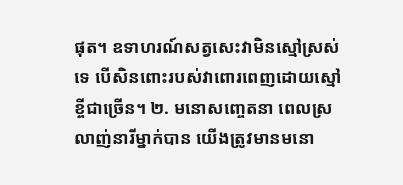ផុត។ ឧទាហរណ៍សត្វសេះវាមិនស្មៅស្រស់ទេ បើសិនពោះរបស់វាពោរពេញដោយស្មៅខ្ចីជាច្រើន។ ២. មនោសញ្ចេតនា ពេលស្រលាញ់នារីម្នាក់បាន យើងត្រូវមានមនោ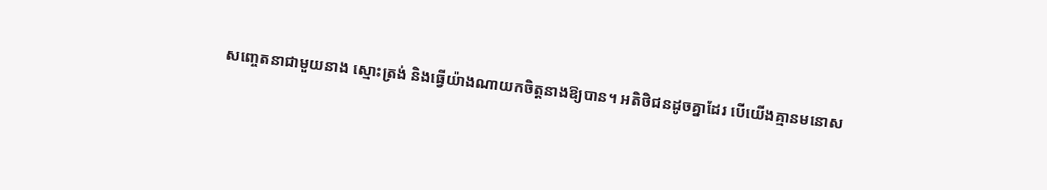សញ្ចេតនាជាមួយនាង ស្មោះត្រង់ និងធ្វើយ៉ាងណាយកចិត្តនាងឱ្យបាន។ អតិថិជនដូចគ្នាដែរ បើយើងគ្មានមនោស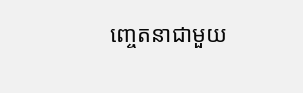ញ្ចេតនាជាមួយ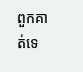ពួកគាត់ទេ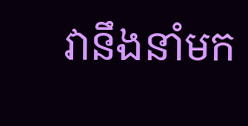វានឹងនាំមក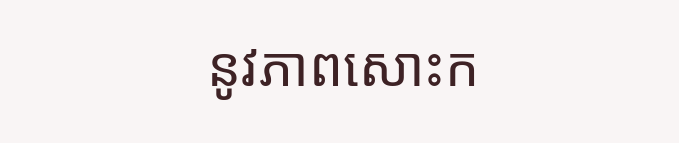នូវភាពសោះក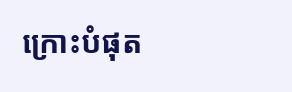ក្រោះបំផុត